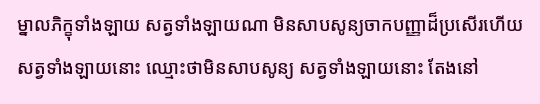ម្នាលភិក្ខុទាំងឡាយ សត្វទាំងឡាយណា មិនសាបសូន្យចាកបញ្ញាដ៏ប្រសើរហើយ សត្វទាំងឡាយនោះ ឈ្មោះថាមិនសាបសូន្យ សត្វទាំងឡាយនោះ តែងនៅ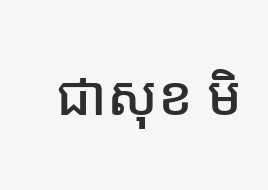ជាសុខ មិ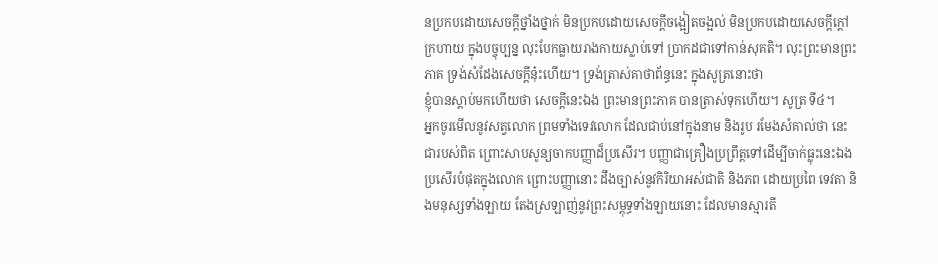នប្រកបដោយសេចក្ដីថ្នាំងថ្នាក់ មិនប្រកបដោយសេចក្ដីចង្អៀតចង្អល់ មិនប្រកបដោយសេចក្ដីក្ដៅក្រហាយ ក្នុងបច្ចុប្បន្ន លុះបែកធ្លាយរាងកាយស្លាប់ទៅ ប្រាកដជាទៅកាន់សុគតិ។ លុះព្រះមានព្រះភាគ ទ្រង់សំដែងសេចក្ដីនុ៎ះហើយ។ ទ្រង់ត្រាស់គាថាព័ន្ធនេះ ក្នុងសូត្រនោះថា
ខ្ញុំបានស្ដាប់មកហើយថា សេចក្ដីនេះឯង ព្រះមានព្រះភាគ បានត្រាស់ទុកហើយ។ សូត្រ ទី៤។
អ្នកចូរមើលនូវសត្វលោក ព្រមទាំងទេវលោក ដែលជាប់នៅក្នុងនាម និងរូប រមែងសំគាល់ថា នេះជារបស់ពិត ព្រោះសាបសូន្យចាកបញ្ញាដ៏ប្រសើរ។ បញ្ញាជាគ្រឿងប្រព្រឹត្តទៅដើម្បីចាក់ធ្លុះនេះឯង ប្រសើរបំផុតក្នុងលោក ព្រោះបញ្ញានោះ ដឹងច្បាស់នូវកិរិយាអស់ជាតិ និងភព ដោយប្រពៃ ទេវតា និងមនុស្សទាំងឡាយ តែងស្រឡាញ់នូវព្រះសម្ពុទ្ធទាំងឡាយនោះ ដែលមានស្មារតី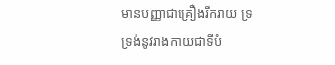មានបញ្ញាជាគ្រឿងរីករាយ ទ្រទ្រង់នូវរាងកាយជាទីបំ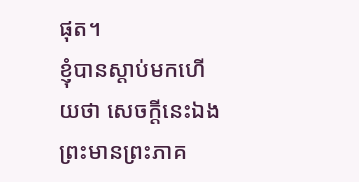ផុត។
ខ្ញុំបានស្ដាប់មកហើយថា សេចក្ដីនេះឯង ព្រះមានព្រះភាគ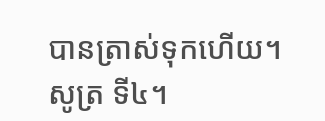បានត្រាស់ទុកហើយ។ សូត្រ ទី៤។